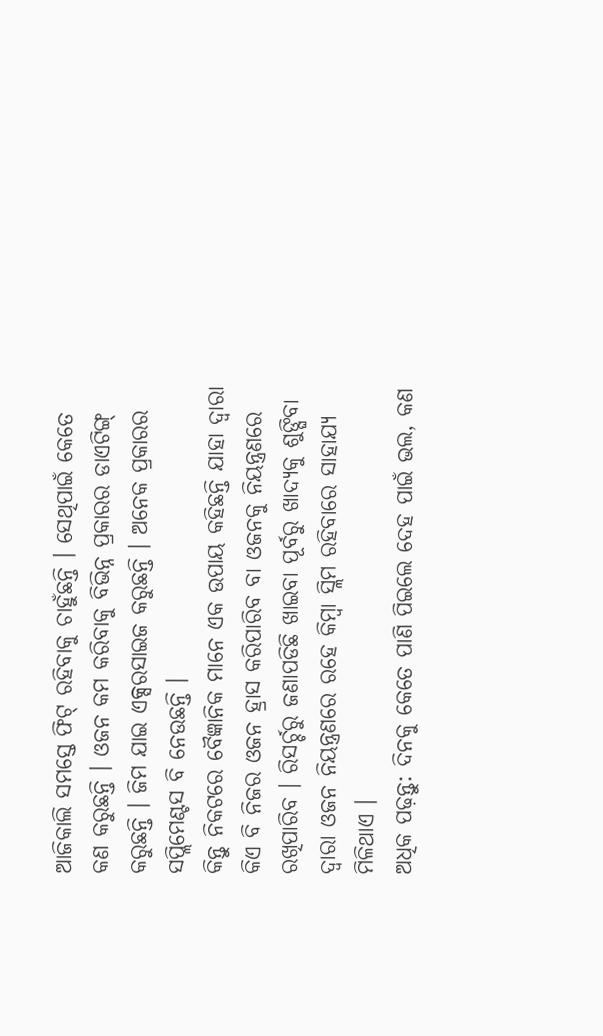ଆଜିକାଲି ସମସ୍ତେ ଫିଟ୍ ରହିବାକୁ ଚାହୁଁଛନ୍ତି । ସେଥିପାଇଁ କେତେ କଣ କରୁଛନ୍ତି । ଓଜନ କମ କରିବାକୁ ବିଭିନ୍ନ ପ୍ରକାରର ଡାଏଟିଙ୍ଗ୍ କରୁଛନ୍ତି । ଜିମ ଯାଇ ଏକ୍ସରସାଇଜ କରୁଛନ୍ତି । ଅନେକ ପ୍ରକାରର ସପ୍ଲିମେଣ୍ଟସ ବି ନେଉଛନ୍ତି ।
କିନ୍ତୁ ନିକଟରେ ବୈଜ୍ଞାନିକ ମାନେ ଏକ ଉପାୟ କହିଛନ୍ତି ଯାହା ଦ୍ବାରା କିଏ ବି ନିଜର ଓଜନ ହ୍ରାସ କରିପାରିବ ବା ଓଜନକୁ ନିୟନ୍ତ୍ରଣରେ ରଖିପାରିବ । ରିସର୍ଚ୍ଚରୁ ଜଣାପଡିଛି ଖାଇବା ପୂର୍ବରୁ ଖାଦ୍ୟକୁ ଶୁଙ୍ଘିବା ଦ୍ବାରା ଓଜନ ନିୟନ୍ତ୍ରଣରେ ରହେ କିମ୍ବା ସ୍ଲିମ ରହିବାରେ ସାହାଯ୍ୟ ମିଳିଥାଏ ।
ଅଧିକ ପଢ଼ନ୍ତୁ: ଦିନକୁ କେତେ ପାଣି ପିଇଲେ ଦେହ ପାଇଁ ଭଲ, କଣ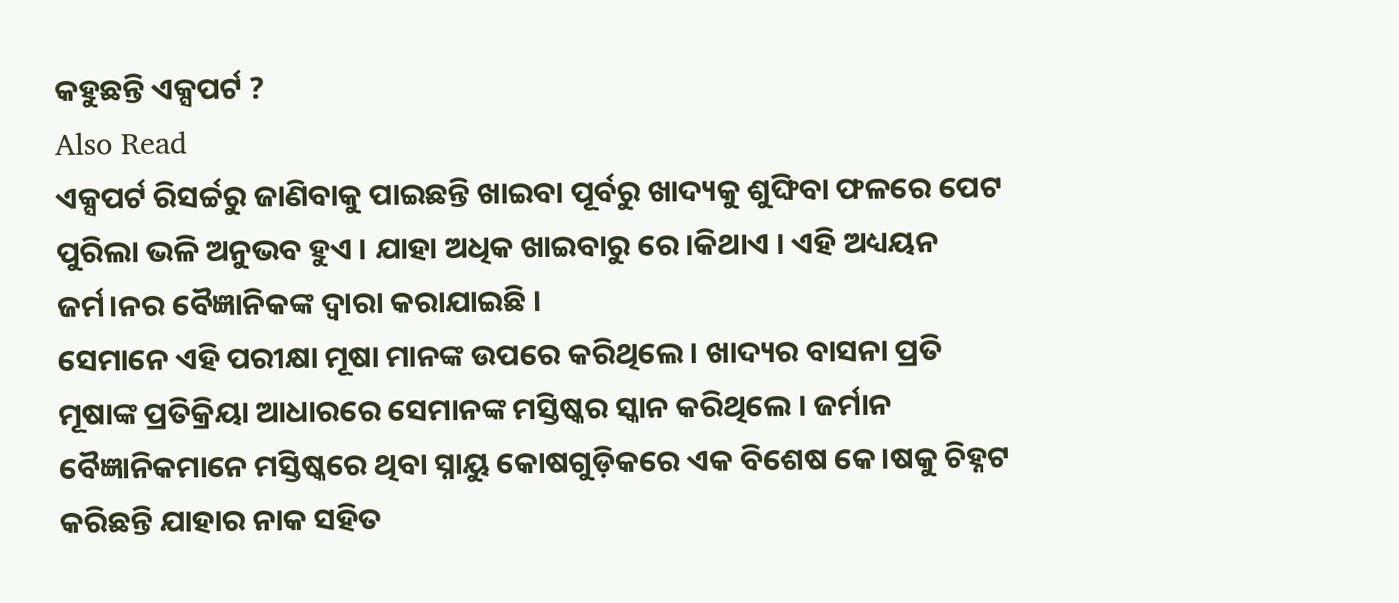କହୁଛନ୍ତି ଏକ୍ସପର୍ଟ ?
Also Read
ଏକ୍ସପର୍ଟ ରିସର୍ଚ୍ଚରୁ ଜାଣିବାକୁ ପାଇଛନ୍ତି ଖାଇବା ପୂର୍ବରୁ ଖାଦ୍ୟକୁ ଶୁଙ୍ଘିବା ଫଳରେ ପେଟ ପୁରିଲା ଭଳି ଅନୁଭବ ହୁଏ । ଯାହା ଅଧିକ ଖାଇବାରୁ ରେ।କିଥାଏ । ଏହି ଅଧ୍ୟୟନ ଜର୍ମ।ନର ବୈଜ୍ଞାନିକଙ୍କ ଦ୍ବାରା କରାଯାଇଛି ।
ସେମାନେ ଏହି ପରୀକ୍ଷା ମୂଷା ମାନଙ୍କ ଉପରେ କରିଥିଲେ । ଖାଦ୍ୟର ବାସନା ପ୍ରତି ମୂଷାଙ୍କ ପ୍ରତିକ୍ରିୟା ଆଧାରରେ ସେମାନଙ୍କ ମସ୍ତିଷ୍କର ସ୍କାନ କରିଥିଲେ । ଜର୍ମାନ ବୈଜ୍ଞାନିକମାନେ ମସ୍ତିଷ୍କରେ ଥିବା ସ୍ନାୟୁ କୋଷଗୁଡ଼ିକରେ ଏକ ବିଶେଷ କେ।ଷକୁ ଚିହ୍ନଟ କରିଛନ୍ତି ଯାହାର ନାକ ସହିତ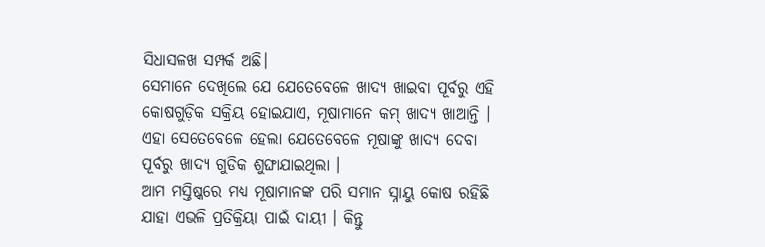ସିଧାସଳଖ ସମ୍ପର୍କ ଅଛି।
ସେମାନେ ଦେଖିଲେ ଯେ ଯେତେବେଳେ ଖାଦ୍ୟ ଖାଇବା ପୂର୍ବରୁ ଏହି କୋଷଗୁଡ଼ିକ ସକ୍ରିୟ ହୋଇଯାଏ, ମୂଷାମାନେ କମ୍ ଖାଦ୍ୟ ଖାଆନ୍ତି । ଏହା ସେତେବେଳେ ହେଲା ଯେତେବେଳେ ମୂଷାଙ୍କୁ ଖାଦ୍ୟ ଦେବା ପୂର୍ବରୁ ଖାଦ୍ୟ ଗୁଡିକ ଶୁଙ୍ଘାଯାଇଥିଲା ।
ଆମ ମସ୍ତିଷ୍କରେ ମଧ୍ୟ ମୂଷାମାନଙ୍କ ପରି ସମାନ ସ୍ନାୟୁ କୋଷ ରହିଛି ଯାହା ଏଭଳି ପ୍ରତିକ୍ରିୟା ପାଇଁ ଦାୟୀ । କିନ୍ତୁ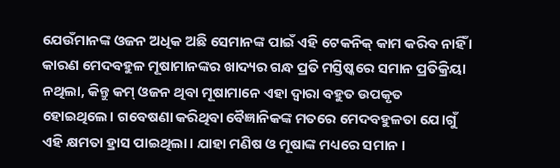ଯେଉଁମାନଙ୍କ ଓଜନ ଅଧିକ ଅଛି ସେମାନଙ୍କ ପାଇଁ ଏହି ଟେକନିକ୍ କାମ କରିବ ନାହିଁ ।
କାରଣ ମେଦବହୁଳ ମୂଷାମାନଙ୍କର ଖାଦ୍ୟର ଗନ୍ଧ ପ୍ରତି ମସ୍ତିଷ୍କରେ ସମାନ ପ୍ରତିକ୍ରିୟା ନଥିଲା, କିନ୍ତୁ କମ୍ ଓଜନ ଥିବା ମୂଷାମାନେ ଏହା ଦ୍ୱାରା ବହୁତ ଉପକୃତ ହୋଇଥିଲେ। ଗବେଷଣା କରିଥିବା ବୈଜ୍ଞାନିକଙ୍କ ମତରେ ମେଦବହୁଳତା ଯେ।ଗୁଁ ଏହି କ୍ଷମତା ହ୍ରାସ ପାଇଥିଲା। ଯାହା ମଣିଷ ଓ ମୂଷାଙ୍କ ମଧ୍ୟରେ ସମାନ ।